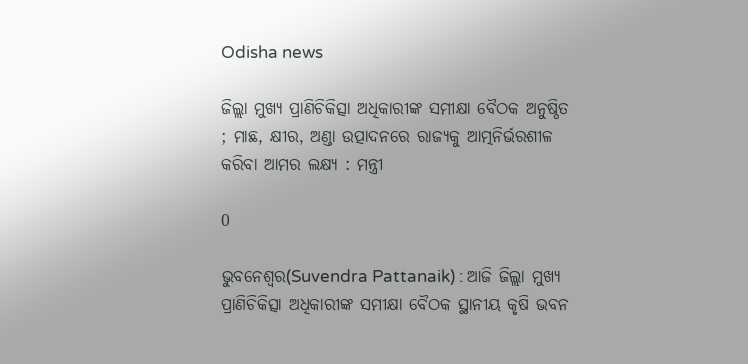Odisha news

ଜିଲ୍ଲା ମୁଖ୍ୟ ପ୍ରାଣିଚିକିତ୍ସା ଅଧିକାରୀଙ୍କ ସମୀକ୍ଷା ବୈଠକ ଅନୁଷ୍ଠିତ ; ମାଛ, କ୍ଷୀର, ଅଣ୍ଡା ଉତ୍ପାଦନରେ ରାଜ୍ୟକୁ ଆତ୍ମନିର୍ଭରଶୀଳ କରିବା ଆମର ଲକ୍ଷ୍ୟ : ମନ୍ତ୍ରୀ

0

ଭୁବନେଶ୍ୱର(Suvendra Pattanaik) : ଆଜି ଜିଲ୍ଲା ମୁଖ୍ୟ ପ୍ରାଣିଚିକିତ୍ସା ଅଧିକାରୀଙ୍କ ସମୀକ୍ଷା ବୈଠକ ସ୍ଥାନୀୟ କୃଷି ଭବନ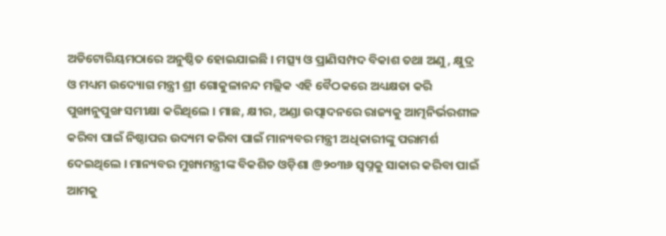ଅଡିଟୋରିୟମଠାରେ ଅନୁଷ୍ଠିତ ହୋଇଯାଇଛି । ମତ୍ସ୍ୟ ଓ ପ୍ରାଣିସମ୍ପଦ ବିକାଶ ତଥା ଅଣୁ, କ୍ଷୁଦ୍ର ଓ ମଧ୍ୟମ ଉଦ୍ୟୋଗ ମନ୍ତ୍ରୀ ଶ୍ରୀ ଗୋକୁଳାନନ୍ଦ ମଲ୍ଲିକ ଏହି ବୈଠକରେ ଅଧ୍ୟକ୍ଷତା କରି ପୁଙ୍ଖାନୁପୁଙ୍ଖ ସମୀକ୍ଷା କରିଥିଲେ । ମାଛ, କ୍ଷୀର, ଅଣ୍ଡା ଉତ୍ପାଦନରେ ରାଜ୍ୟକୁ ଆତ୍ମନିର୍ଭରଶୀଳ କରିବା ପାଇଁ ନିଷ୍ଠାପର ଉଦ୍ୟମ କରିବା ପାଇଁ ମାନ୍ୟବର ମନ୍ତ୍ରୀ ଅଧିକାରୀଙ୍କୁ ପରାମର୍ଶ ଦେଇଥିଲେ । ମାନ୍ୟବର ମୁଖ୍ୟମନ୍ତ୍ରୀଙ୍କ ବିକଶିତ ଓଡ଼ିଶା @୨୦୩୬ ସ୍ଵପ୍ନକୁ ସାକାର କରିବା ପାଇଁ ଆମକୁ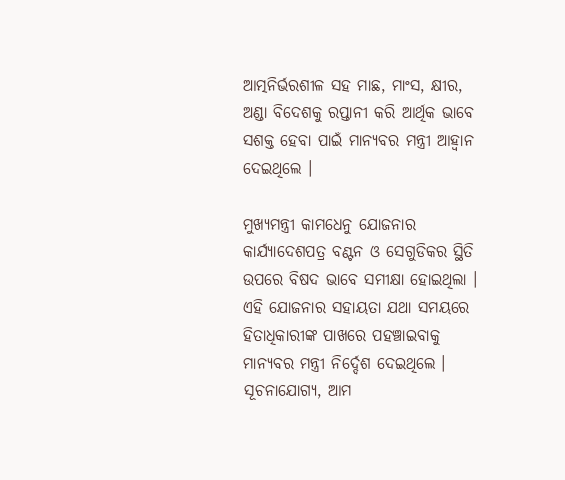ଆତ୍ମନିର୍ଭରଶୀଳ ସହ ମାଛ, ମାଂସ, କ୍ଷୀର, ଅଣ୍ଡା ବିଦେଶକୁ ରପ୍ତାନୀ କରି ଆର୍ଥିକ ଭାବେ ସଶକ୍ତ ହେବା ପାଇଁ ମାନ୍ୟବର ମନ୍ତ୍ରୀ ଆହ୍ଵାନ ଦେଇଥିଲେ ।

ମୁଖ୍ୟମନ୍ତ୍ରୀ କାମଧେନୁ ଯୋଜନାର କାର୍ଯ୍ୟାଦେଶପତ୍ର ବଣ୍ଟନ ଓ ସେଗୁଡିକର ସ୍ଥିତି ଉପରେ ବିଷଦ ଭାବେ ସମୀକ୍ଷା ହୋଇଥିଲା । ଏହି ଯୋଜନାର ସହାୟତା ଯଥା ସମୟରେ ହିତାଧିକାରୀଙ୍କ ପାଖରେ ପହଞ୍ଚାଇବାକୁ ମାନ୍ୟବର ମନ୍ତ୍ରୀ ନିର୍ଦ୍ଦେଶ ଦେଇଥିଲେ । ସୂଚନାଯୋଗ୍ୟ, ଆମ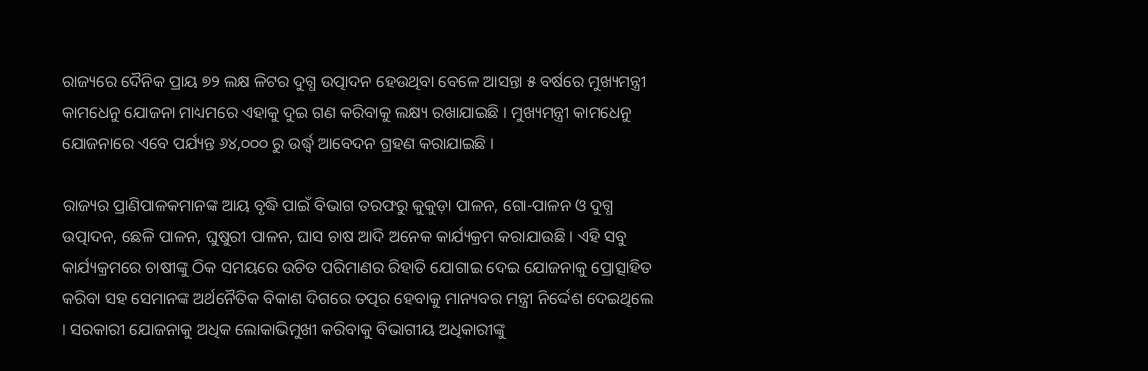ରାଜ୍ୟରେ ଦୈନିକ ପ୍ରାୟ ୭୨ ଲକ୍ଷ ଳିଟର ଦୁଗ୍ଧ ଉତ୍ପାଦନ ହେଉଥିବା ବେଳେ ଆସନ୍ତା ୫ ବର୍ଷରେ ମୁଖ୍ୟମନ୍ତ୍ରୀ କାମଧେନୁ ଯୋଜନା ମାଧ୍ୟମରେ ଏହାକୁ ଦୁଇ ଗଣ କରିବାକୁ ଲକ୍ଷ୍ୟ ରଖାଯାଇଛି । ମୁଖ୍ୟମନ୍ତ୍ରୀ କାମଧେନୁ ଯୋଜନାରେ ଏବେ ପର୍ଯ୍ୟନ୍ତ ୬୪,୦୦୦ ରୁ ଉର୍ଦ୍ଧ୍ଵ ଆବେଦନ ଗ୍ରହଣ କରାଯାଇଛି ।

ରାଜ୍ୟର ପ୍ରାଣିପାଳକମାନଙ୍କ ଆୟ ବୃଦ୍ଧି ପାଇଁ ବିଭାଗ ତରଫରୁ କୁକୁଡ଼ା ପାଳନ, ଗୋ-ପାଳନ ଓ ଦୁଗ୍ଧ ଉତ୍ପାଦନ, ଛେଳି ପାଳନ, ଘୁଷୁରୀ ପାଳନ, ଘାସ ଚାଷ ଆଦି ଅନେକ କାର୍ଯ୍ୟକ୍ରମ କରାଯାଉଛି । ଏହି ସବୁ କାର୍ଯ୍ୟକ୍ରମରେ ଚାଷୀଙ୍କୁ ଠିକ ସମୟରେ ଉଚିତ ପରିମାଣର ରିହାତି ଯୋଗାଇ ଦେଇ ଯୋଜନାକୁ ପ୍ରୋତ୍ସାହିତ କରିବା ସହ ସେମାନଙ୍କ ଅର୍ଥନୈତିକ ବିକାଶ ଦିଗରେ ତତ୍ପର ହେବାକୁ ମାନ୍ୟବର ମନ୍ତ୍ରୀ ନିର୍ଦ୍ଦେଶ ଦେଇଥିଲେ । ସରକାରୀ ଯୋଜନାକୁ ଅଧିକ ଲୋକାଭିମୁଖୀ କରିବାକୁ ବିଭାଗୀୟ ଅଧିକାରୀଙ୍କୁ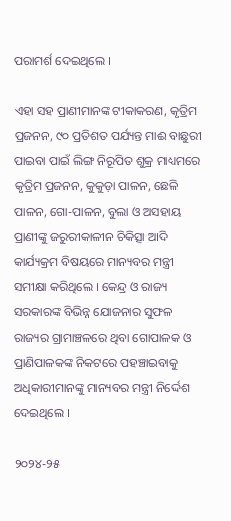ପରାମର୍ଶ ଦେଇଥିଲେ ।

ଏହା ସହ ପ୍ରାଣୀମାନଙ୍କ ଟୀକାକରଣ, କୃତ୍ରିମ ପ୍ରଜନନ, ୯୦ ପ୍ରତିଶତ ପର୍ଯ୍ୟନ୍ତ ମାଈ ବାଛୁରୀ ପାଇବା ପାଇଁ ଲିଙ୍ଗ ନିରୂପିତ ଶୁକ୍ର ମାଧ୍ୟମରେ କୃତ୍ରିମ ପ୍ରଜନନ, କୁକୁଡ଼ା ପାଳନ, ଛେଳି ପାଳନ, ଗୋ-ପାଳନ, ବୁଲା ଓ ଅସହାୟ ପ୍ରାଣୀଙ୍କୁ ଜରୁରୀକାଳୀନ ଚିକିତ୍ସା ଆଦି କାର୍ଯ୍ୟକ୍ରମ ବିଷୟରେ ମାନ୍ୟବର ମନ୍ତ୍ରୀ ସମୀକ୍ଷା କରିଥିଲେ । କେନ୍ଦ୍ର ଓ ରାଜ୍ୟ ସରକାରଙ୍କ ବିଭିନ୍ନ ଯୋଜନାର ସୁଫଳ ରାଜ୍ୟର ଗ୍ରାମାଞ୍ଚଳରେ ଥିବା ଗୋପାଳକ ଓ ପ୍ରାଣିପାଳକଙ୍କ ନିକଟରେ ପହଞ୍ଚାଇବାକୁ ଅଧିକାରୀମାନଙ୍କୁ ମାନ୍ୟବର ମନ୍ତ୍ରୀ ନିର୍ଦ୍ଦେଶ ଦେଇଥିଲେ ।

୨୦୨୪-୨୫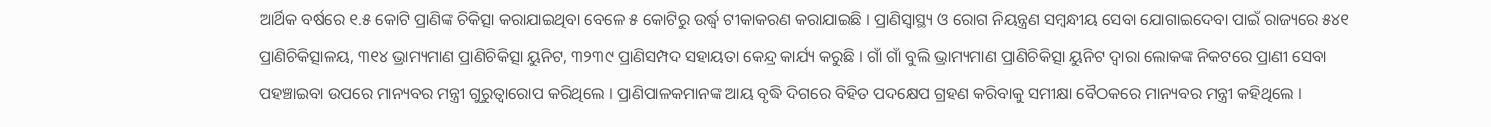ଆର୍ଥିକ ବର୍ଷରେ ୧.୫ କୋଟି ପ୍ରାଣିଙ୍କ ଚିକିତ୍ସା କରାଯାଇଥିବା ବେଳେ ୫ କୋଟିରୁ ଉର୍ଦ୍ଧ୍ଵ ଟୀକାକରଣ କରାଯାଇଛି । ପ୍ରାଣିସ୍ୱାସ୍ଥ୍ୟ ଓ ରୋଗ ନିୟନ୍ତ୍ରଣ ସମ୍ବନ୍ଧୀୟ ସେବା ଯୋଗାଇଦେବା ପାଇଁ ରାଜ୍ୟରେ ୫୪୧ ପ୍ରାଣିଚିକିତ୍ସାଳୟ, ୩୧୪ ଭ୍ରାମ୍ୟମାଣ ପ୍ରାଣିଚିକିତ୍ସା ୟୁନିଟ, ୩୨୩୯ ପ୍ରାଣିସମ୍ପଦ ସହାୟତା କେନ୍ଦ୍ର କାର୍ଯ୍ୟ କରୁଛି । ଗାଁ ଗାଁ ବୁଲି ଭ୍ରାମ୍ୟମାଣ ପ୍ରାଣିଚିକିତ୍ସା ୟୁନିଟ ଦ୍ଵାରା ଲୋକଙ୍କ ନିକଟରେ ପ୍ରାଣୀ ସେବା ପହଞ୍ଚାଇବା ଉପରେ ମାନ୍ୟବର ମନ୍ତ୍ରୀ ଗୁରୁତ୍ଵାରୋପ କରିଥିଲେ । ପ୍ରାଣିପାଳକମାନଙ୍କ ଆୟ ବୃଦ୍ଧି ଦିଗରେ ବିହିତ ପଦକ୍ଷେପ ଗ୍ରହଣ କରିବାକୁ ସମୀକ୍ଷା ବୈଠକରେ ମାନ୍ୟବର ମନ୍ତ୍ରୀ କହିଥିଲେ ।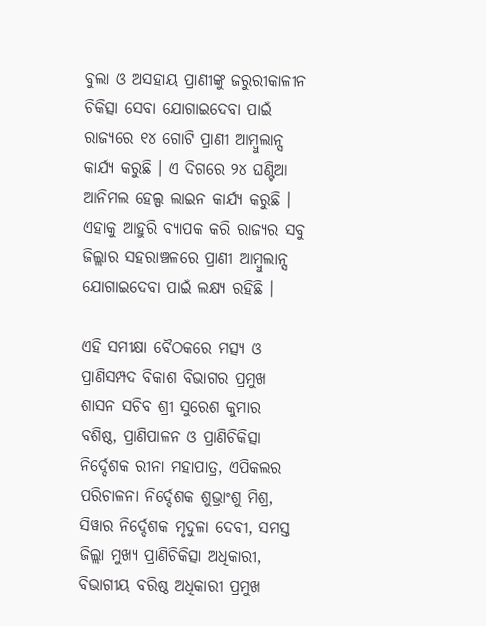ବୁଲା ଓ ଅସହାୟ ପ୍ରାଣୀଙ୍କୁ ଜରୁରୀକାଳୀନ ଚିକିତ୍ସା ସେବା ଯୋଗାଇଦେବା ପାଇଁ ରାଜ୍ୟରେ ୧୪ ଗୋଟି ପ୍ରାଣୀ ଆମ୍ବୁଲାନ୍ସ କାର୍ଯ୍ୟ କରୁଛି । ଏ ଦିଗରେ ୨୪ ଘଣ୍ଟିଆ ଆନିମଲ ହେଲ୍ପ ଲାଇନ କାର୍ଯ୍ୟ କରୁଛି । ଏହାକୁ ଆହୁରି ବ୍ୟାପକ କରି ରାଜ୍ୟର ସବୁ ଜିଲ୍ଲାର ସହରାଞ୍ଚଳରେ ପ୍ରାଣୀ ଆମ୍ବୁଲାନ୍ସ ଯୋଗାଇଦେବା ପାଇଁ ଲକ୍ଷ୍ୟ ରହିଛି ।

ଏହି ସମୀକ୍ଷା ବୈଠକରେ ମତ୍ସ୍ୟ ଓ ପ୍ରାଣିସମ୍ପଦ ବିକାଶ ବିଭାଗର ପ୍ରମୁଖ ଶାସନ ସଚିବ ଶ୍ରୀ ସୁରେଶ କୁମାର ବଶିଷ୍ଠ, ପ୍ରାଣିପାଳନ ଓ ପ୍ରାଣିଚିକିତ୍ସା ନିର୍ଦ୍ଦେଶକ ରୀନା ମହାପାତ୍ର, ଏପିକଲର ପରିଚାଳନା ନିର୍ଦ୍ଦେଶକ ଶୁଭ୍ରାଂଶୁ ମିଶ୍ର, ସିୱାର ନିର୍ଦ୍ଦେଶକ ମୃଦୁଳା ଦେବୀ, ସମସ୍ତ ଜିଲ୍ଲା ମୁଖ୍ୟ ପ୍ରାଣିଚିକିତ୍ସା ଅଧିକାରୀ, ବିଭାଗୀୟ ବରିଷ୍ଠ ଅଧିକାରୀ ପ୍ରମୁଖ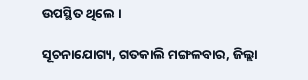ଉପସ୍ଥିତ ଥିଲେ ।

ସୂଚନାଯୋଗ୍ୟ, ଗତକାଲି ମଙ୍ଗଳବାର, ଜିଲ୍ଲା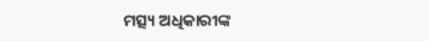ମତ୍ସ୍ୟ ଅଧିକାରୀଙ୍କ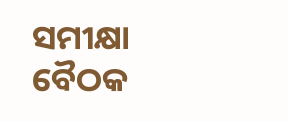ସମୀକ୍ଷା ବୈଠକ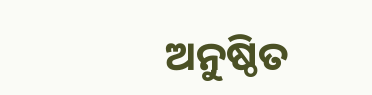ଅନୁଷ୍ଠିତ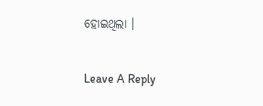ହୋଇଥିଲା ।

Leave A Reply